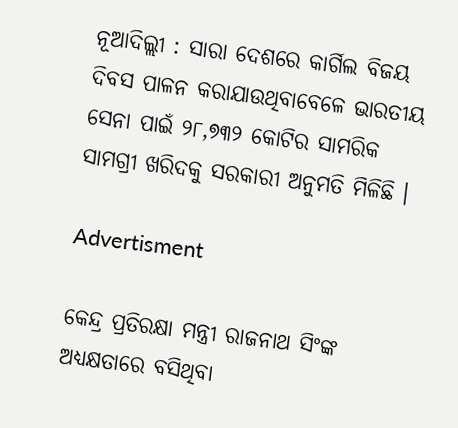ନୂଆଦିଲ୍ଲୀ : ସାରା ଦେଶରେ କାର୍ଗିଲ ବିଜୟ ଦିବସ ପାଳନ କରାଯାଉଥିବାବେଳେ ଭାରତୀୟ ସେନା ପାଇଁ ୨୮,୭୩୨ କୋଟିର ସାମରିକ ସାମଗ୍ରୀ ଖରିଦକୁ ସରକାରୀ ଅନୁମତି ମିଳିଛି ।

Advertisment

କେନ୍ଦ୍ର ପ୍ରତିରକ୍ଷା ମନ୍ତ୍ରୀ ରାଜନାଥ ସିଂଙ୍କ ଅଧ୍ୟକ୍ଷତାରେ ବସିଥିବା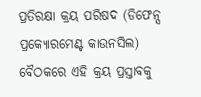ପ୍ରତିରକ୍ଷା କ୍ରୟ ପରିଷଦ (ଡିଫେନ୍ସ ପ୍ରକ୍ୟୋରମେଣ୍ଟ କାଉନସିଲ) ବୈଠକରେ ଏହି କ୍ରୟ ପ୍ରସ୍ତାବକୁ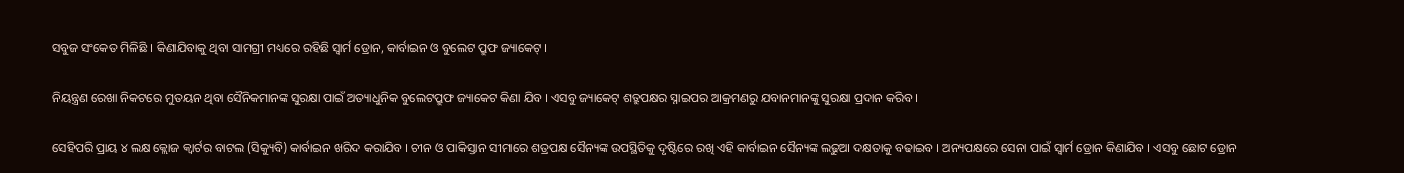ସବୁଜ ସଂକେତ ମିଳିଛି । କିଣାଯିବାକୁ ଥିବା ସାମଗ୍ରୀ ମଧ୍ୟରେ ରହିଛି ସ୍ବାର୍ମ ଡ୍ରୋନ, କାର୍ବାଇନ ଓ ବୁଲେଟ ପ୍ରୁଫ ଜ୍ୟାକେଟ୍ ।

ନିୟନ୍ତ୍ରଣ ରେଖା ନିକଟରେ ମୁତୟନ ଥିବା ସୈନିକମାନଙ୍କ ସୁରକ୍ଷା ପାଇଁ ଅତ୍ୟାଧୁନିକ ବୁଲେଟପ୍ରୁଫ ଜ୍ୟାକେଟ କିଣା ଯିବ । ଏସବୁ ଜ୍ୟାକେଟ୍ ଶତ୍ରୁପକ୍ଷର ସ୍ନାଇପର ଆକ୍ରମଣରୁ ଯବାନମାନଙ୍କୁ ସୁରକ୍ଷା ପ୍ରଦାନ କରିବ ।

ସେହିପରି ପ୍ରାୟ ୪ ଲକ୍ଷ କ୍ଲୋଜ କ୍ବାର୍ଟର ବାଟଲ (ସିକ୍ୟୁବି) କାର୍ବାଇନ ଖରିଦ କରାଯିବ । ଚୀନ ଓ ପାକିସ୍ତାନ ସୀମାରେ ଶତ୍ରପକ୍ଷ ସୈନ୍ୟଙ୍କ ଉପସ୍ଥିତିକୁ ଦୃଷ୍ଟିରେ ରଖି ଏହି କାର୍ବାଇନ ସୈନ୍ୟଙ୍କ ଲଢୁଆ ଦକ୍ଷତାକୁ ବଢାଇବ । ଅନ୍ୟପକ୍ଷରେ ସେନା ପାଇଁ ସ୍ବାର୍ମ ଡ୍ରୋନ କିଣାଯିବ । ଏସବୁ ଛୋଟ ଡ୍ରୋନ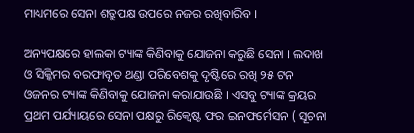ମାଧ୍ୟମରେ ସେନା ଶତ୍ରୁପକ୍ଷ ଉପରେ ନଜର ରଖିବାରିବ ।

ଅନ୍ୟପକ୍ଷରେ ହାଲକା ଟ୍ୟାଙ୍କ କିଣିବାକୁ ଯୋଜନା କରୁଛି ସେନା । ଲଦାଖ ଓ ସିକ୍କିମର ବରଫାବୃତ ଥଣ୍ଡା ପରିବେଶକୁ ଦୃଷ୍ଟିରେ ରଖି ୨୫ ଟନ ଓଜନର ଟ୍ୟାଙ୍କ କିଣିବାକୁ ଯୋଜନା କରାଯାଉଛି । ଏସବୁ ଟ୍ୟାଙ୍କ କ୍ରୟର ପ୍ରଥମ ପର୍ଯ୍ୟାୟରେ ସେନା ପକ୍ଷରୁ ରିକ୍ବେଷ୍ଟ ଫର ଇନଫର୍ମେସନ ( ସୂଚନା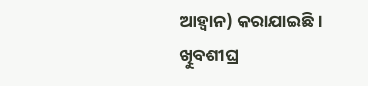ଆହ୍ବାନ) କରାଯାଇଛି । ଖିୁବଶୀଘ୍ର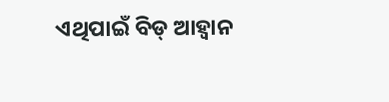ଏଥିପାଇଁ ବିଡ୍ ଆହ୍ବାନ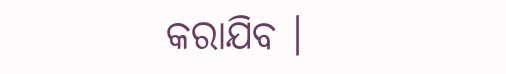କରାଯିବ ।